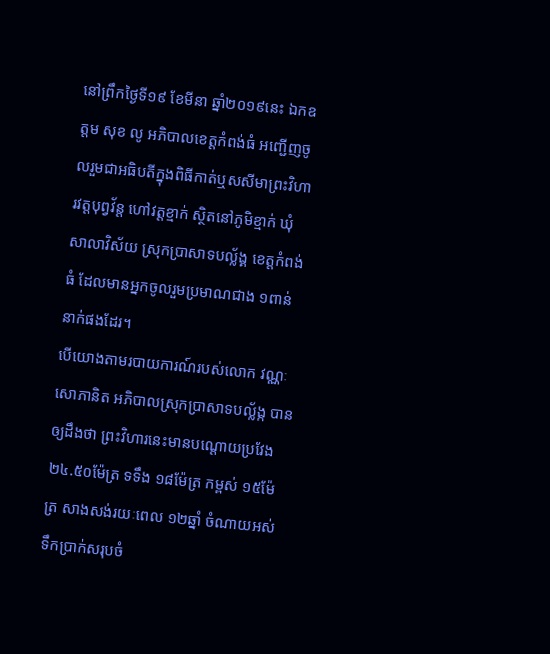នៅព្រឹកថ្ងៃទី១៩ ខែមីនា ឆ្នាំ២០១៩នេះ ឯកឧត្តម សុខ លូ អភិបាលខេត្តកំពង់ធំ អញ្ជើញចូលរួមជាអធិបតីក្នុងពិធីកាត់ឬសសីមាព្រះវិហារវត្តបុព្វវ័ន្ត ហៅវត្តខ្មាក់ ស្ថិតនៅភូមិខ្មាក់ ឃុំសាលាវិស័យ ស្រុកប្រាសាទបល្ល័ង្គ ខេត្តកំពង់ធំ ដែលមានអ្នកចូលរួមប្រមាណជាង ១ពាន់នាក់ផងដែរ។
បើយោងតាមរបាយការណ៍របស់លោក វណ្ណៈ សោភានិត អភិបាលស្រុកប្រាសាទបល្ល័ង្ក បានឲ្យដឹងថា ព្រះវិហារនេះមានបណ្តោយប្រវែង ២៤.៥០ម៉ែត្រ ទទឹង ១៨ម៉ែត្រ កម្ពស់ ១៥ម៉ែត្រ សាងសង់រយៈពេល ១២ឆ្នាំ ចំណាយអស់ទឹកប្រាក់សរុបចំ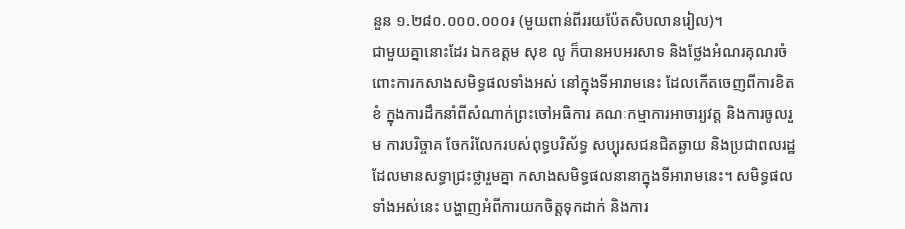នួន ១.២៨០.០០០.០០០៛ (មួយពាន់ពីររយប៉ែតសិបលានរៀល)។
ជាមួយគ្នានោះដែរ ឯកឧត្តម សុខ លូ ក៏បានអបអរសាទ និងថ្លែងអំណរគុណរចំពោះការកសាងសមិទ្ធផលទាំងអស់ នៅក្នុងទីអារាមនេះ ដែលកើតចេញពីការខិតខំ ក្នុងការដឹកនាំពីសំណាក់ព្រះចៅអធិការ គណៈកម្មាការអាចារ្យវត្ត និងការចូលរួម ការបរិច្ចាគ ចែករំលែករបស់ពុទ្ធបរិស័ទ្ធ សប្បុរសជនជិតឆ្ងាយ និងប្រជាពលរដ្ឋដែលមានសទ្ធាជ្រះថ្លារួមគ្នា កសាងសមិទ្ធផលនានាក្នុងទីអារាមនេះ។ សមិទ្ធផលទាំងអស់នេះ បង្ហាញអំពីការយកចិត្តទុកដាក់ និងការ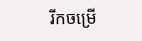រីកចម្រើ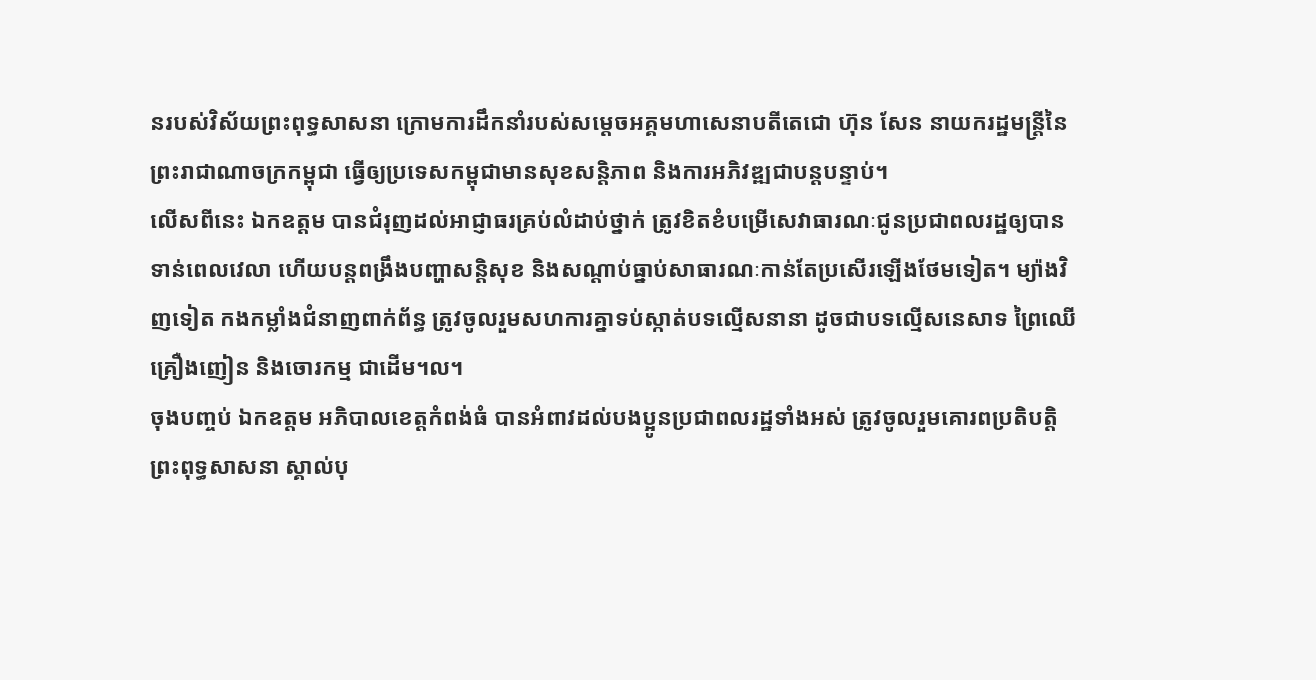នរបស់វិស័យព្រះពុទ្ធសាសនា ក្រោមការដឹកនាំរបស់សម្តេចអគ្គមហាសេនាបតីតេជោ ហ៊ុន សែន នាយករដ្ឋមន្ត្រីនៃព្រះរាជាណាចក្រកម្ពុជា ធ្វើឲ្យប្រទេសកម្ពុជាមានសុខសន្តិភាព និងការអភិវឌ្ឍជាបន្តបន្ទាប់។
លើសពីនេះ ឯកឧត្តម បានជំរុញដល់អាជ្ញាធរគ្រប់លំដាប់ថ្នាក់ ត្រូវខិតខំបម្រើសេវាធារណៈជូនប្រជាពលរដ្ឋឲ្យបានទាន់ពេលវេលា ហើយបន្តពង្រឹងបញ្ហាសន្តិសុខ និងសណ្តាប់ធ្នាប់សាធារណៈកាន់តែប្រសើរឡើងថែមទៀត។ ម្យ៉ាងវិញទៀត កងកម្លាំងជំនាញពាក់ព័ន្ធ ត្រូវចូលរួមសហការគ្នាទប់ស្កាត់បទល្មើសនានា ដូចជាបទល្មើសនេសាទ ព្រៃឈើ គ្រឿងញៀន និងចោរកម្ម ជាដើម។ល។
ចុងបញ្ចប់ ឯកឧត្តម អភិបាលខេត្តកំពង់ធំ បានអំពាវដល់បងប្អូនប្រជាពលរដ្ឋទាំងអស់ ត្រូវចូលរួមគោរពប្រតិបត្តិព្រះពុទ្ធសាសនា ស្គាល់បុ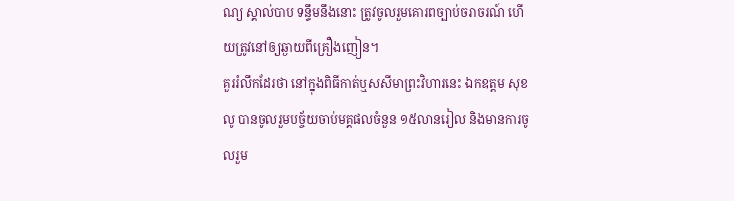ណ្យ ស្គាល់បាប ទន្ទឹមនឹងនោះ ត្រូវចូលរួមគោរពច្បាប់ចរាចរណ៍ ហើយត្រូវនៅឲ្យឆ្ងាយពីគ្រឿងញៀន។
គួររំលឹកដែរថា នៅក្នុងពិធីកាត់ឬសសីមាព្រះវិហារនេះ ឯកឧត្តម សុខ លូ បានចូលរួមបច្ច័យចាប់មគ្គផលចំនួន ១៥លានរៀល និងមានការចូលរួម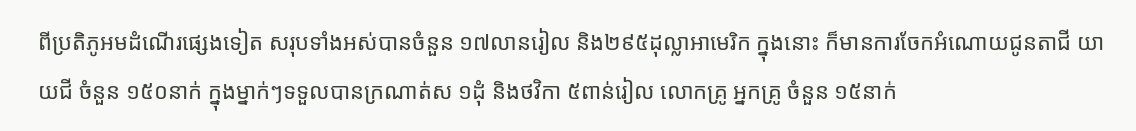ពីប្រតិភូអមដំណើរផ្សេងទៀត សរុបទាំងអស់បានចំនួន ១៧លានរៀល និង២៩៥ដុល្លាអាមេរិក ក្នុងនោះ ក៏មានការចែកអំណោយជូនតាជី យាយជី ចំនួន ១៥០នាក់ ក្នុងម្នាក់ៗទទួលបានក្រណាត់ស ១ដុំ និងថវិកា ៥ពាន់រៀល លោកគ្រូ អ្នកគ្រូ ចំនួន ១៥នាក់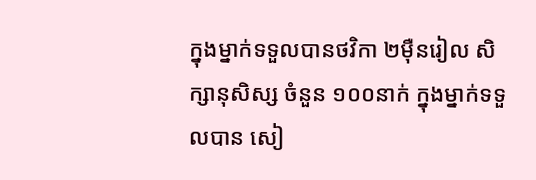ក្នុងម្នាក់ទទួលបានថវិកា ២ម៉ឺនរៀល សិក្សានុសិស្ស ចំនួន ១០០នាក់ ក្នុងម្នាក់ទទួលបាន សៀ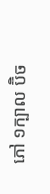ភៅ ១ក្បាល ប៊ិច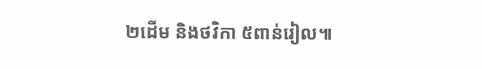២ដើម និងថវិកា ៥ពាន់រៀល៕